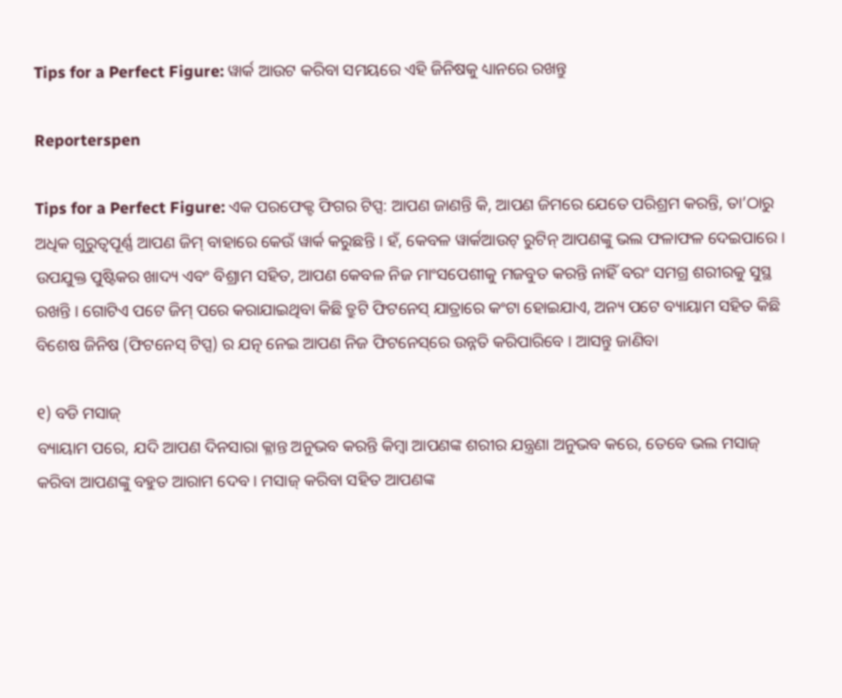Tips for a Perfect Figure: ୱାର୍କ ଆଉଟ କରିବା ସମୟରେ ଏହି ଜିନିଷକୁ ଧ୍ୟାନରେ ରଖନ୍ତୁ

Reporterspen

Tips for a Perfect Figure: ଏକ ପରଫେକ୍ଟ ଫିଗର ଟିପ୍ସ: ଆପଣ ଜାଣନ୍ତି କି, ଆପଣ ଜିମରେ ଯେତେ ପରିଶ୍ରମ କରନ୍ତି, ତା’ଠାରୁ ଅଧିକ ଗୁରୁତ୍ୱପୂର୍ଣ୍ଣ ଆପଣ ଜିମ୍ ବାହାରେ କେଉଁ ୱାର୍କ କରୁଛନ୍ତି । ହଁ, କେବଳ ୱାର୍କଆଉଟ୍ ରୁଟିନ୍ ଆପଣଙ୍କୁ ଭଲ ଫଳାଫଳ ଦେଇପାରେ । ଉପଯୁକ୍ତ ପୁଷ୍ଟିକର ଖାଦ୍ୟ ଏବଂ ବିଶ୍ରାମ ସହିତ, ଆପଣ କେବଳ ନିଜ ମାଂସପେଶୀକୁ ମଜବୁତ କରନ୍ତି ନାହିଁ ବରଂ ସମଗ୍ର ଶରୀରକୁ ସୁସ୍ଥ ରଖନ୍ତି । ଗୋଟିଏ ପଟେ ଜିମ୍ ପରେ କରାଯାଇଥିବା କିଛି ତ୍ରୁଟି ଫିଟନେସ୍ ଯାତ୍ରାରେ କଂଟା ହୋଇଯାଏ, ଅନ୍ୟ ପଟେ ବ୍ୟାୟାମ ସହିତ କିଛି ବିଶେଷ ଜିନିଷ (ଫିଟନେସ୍ ଟିପ୍ସ) ର ଯତ୍ନ ନେଇ ଆପଣ ନିଜ ଫିଟନେସ୍‌ରେ ଉନ୍ନତି କରିପାରିବେ । ଆସନ୍ତୁ ଜାଣିବା

୧) ବଡି ମସାଜ୍
ବ୍ୟାୟାମ ପରେ, ଯଦି ଆପଣ ଦିନସାରା କ୍ଳାନ୍ତ ଅନୁଭବ କରନ୍ତି କିମ୍ବା ଆପଣଙ୍କ ଶରୀର ଯନ୍ତ୍ରଣା ଅନୁଭବ କରେ, ତେବେ ଭଲ ମସାଜ୍ କରିବା ଆପଣଙ୍କୁ ବହୁତ ଆରାମ ଦେବ । ମସାଜ୍ କରିବା ସହିତ ଆପଣଙ୍କ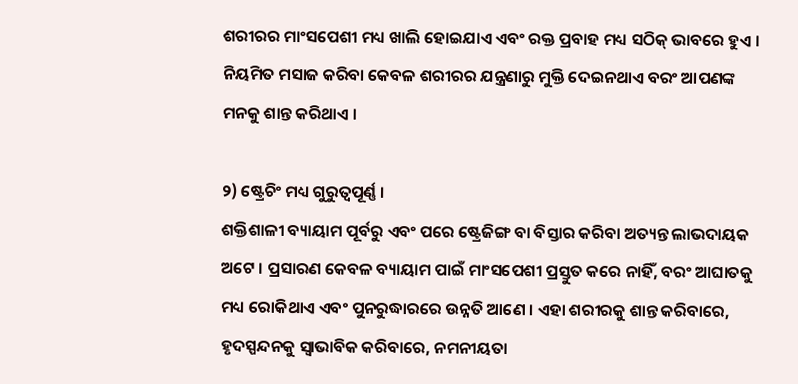ଶରୀରର ମାଂସପେଶୀ ମଧ୍ୟ ଖାଲି ହୋଇଯାଏ ଏବଂ ରକ୍ତ ପ୍ରବାହ ମଧ୍ୟ ସଠିକ୍ ଭାବରେ ହୁଏ । ନିୟମିତ ମସାଜ କରିବା କେବଳ ଶରୀରର ଯନ୍ତ୍ରଣାରୁ ମୁକ୍ତି ଦେଇନଥାଏ ବରଂ ଆପଣଙ୍କ ମନକୁ ଶାନ୍ତ କରିଥାଏ ।

୨) ଷ୍ଟ୍ରେଚିଂ ମଧ୍ୟ ଗୁରୁତ୍ୱପୂର୍ଣ୍ଣ ।
ଶକ୍ତିଶାଳୀ ବ୍ୟାୟାମ ପୂର୍ବରୁ ଏବଂ ପରେ ଷ୍ଟ୍ରେଜିଙ୍ଗ ବା ବିସ୍ତାର କରିବା ଅତ୍ୟନ୍ତ ଲାଭଦାୟକ ଅଟେ । ପ୍ରସାରଣ କେବଳ ବ୍ୟାୟାମ ପାଇଁ ମାଂସପେଶୀ ପ୍ରସ୍ତୁତ କରେ ନାହିଁ, ବରଂ ଆଘାତକୁ ମଧ୍ୟ ରୋକିଥାଏ ଏବଂ ପୁନରୁଦ୍ଧାରରେ ଉନ୍ନତି ଆଣେ । ଏହା ଶରୀରକୁ ଶାନ୍ତ କରିବାରେ, ହୃଦସ୍ପନ୍ଦନକୁ ସ୍ୱାଭାବିକ କରିବାରେ, ନମନୀୟତା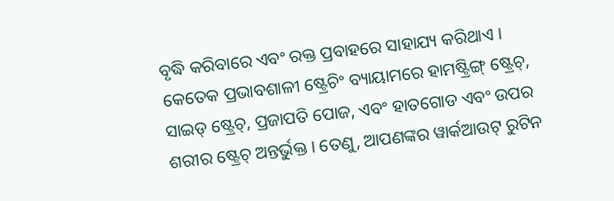ବୃଦ୍ଧି କରିବାରେ ଏବଂ ରକ୍ତ ପ୍ରବାହରେ ସାହାଯ୍ୟ କରିଥାଏ । କେତେକ ପ୍ରଭାବଶାଳୀ ଷ୍ଟ୍ରେଚିଂ ବ୍ୟାୟାମରେ ହାମଷ୍ଟ୍ରିଙ୍ଗ୍ ଷ୍ଟ୍ରେଚ୍‌, ସାଇଡ୍ ଷ୍ଟ୍ରେଚ୍‌, ପ୍ରଜାପତି ପୋଜ, ଏବଂ ହାତଗୋଡ ଏବଂ ଉପର ଶରୀର ଷ୍ଟ୍ରେଚ୍ ଅନ୍ତର୍ଭୁକ୍ତ । ତେଣୁ, ଆପଣଙ୍କର ୱାର୍କଆଉଟ୍ ରୁଟିନ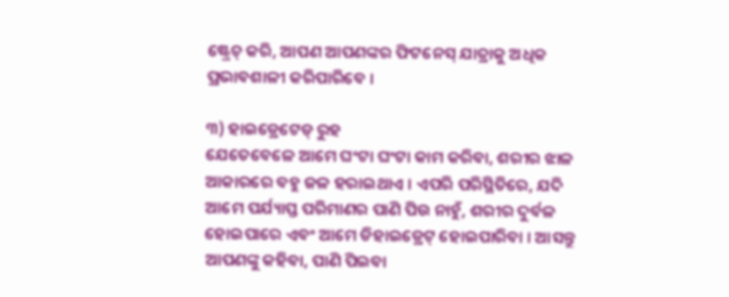ଷ୍ଟ୍ରେଚ୍ କରି, ଆପଣ ଆପଣଙ୍କର ଫିଟନେସ୍ ଯାତ୍ରାକୁ ଅଧିକ ପ୍ରଭାବଶାଳୀ କରିପାରିବେ ।

୩) ହାଇଡ୍ରେଟେଡ୍ ରୁହ
ଯେତେବେଳେ ଆମେ ଘଂଟା ଘଂଟା କାମ କରିବା, ଶରୀର ଝାଳ ଆକାରରେ ବହୁ ଜଳ ହରାଇଥାଏ । ଏପରି ପରିସ୍ଥିତିରେ, ଯଦି ଆମେ ପର୍ଯ୍ୟାପ୍ତ ପରିମାଣର ପାଣି ପିଉ ନାହୁଁ, ଶରୀର ଦୁର୍ବଳ ହୋଇପାରେ ଏବଂ ଆମେ ଡିହାଇଡ୍ରେଟ୍ ହୋଇପାରିବା । ଆସନ୍ତୁ ଆପଣଙ୍କୁ କହିବା, ପାଣି ପିଇବା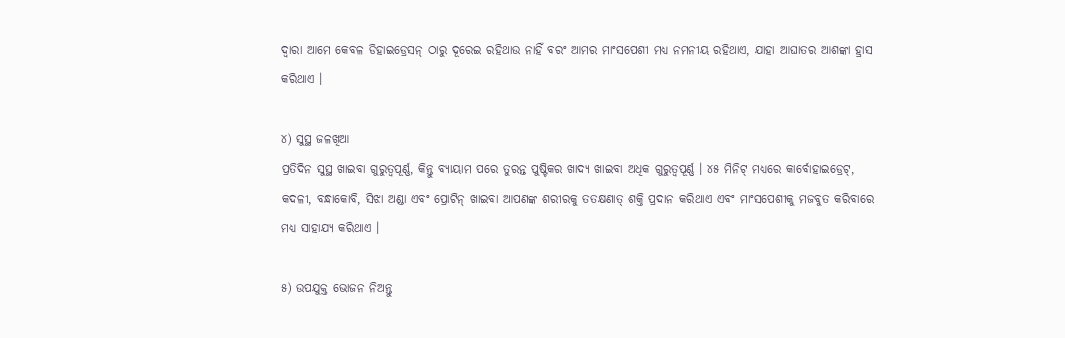ଦ୍ୱାରା ଆମେ କେବଳ ଡିହାଇଡ୍ରେସନ୍ ଠାରୁ ଦୂରେଇ ରହିଥାଉ ନାହିଁ ବରଂ ଆମର ମାଂସପେଶୀ ମଧ୍ୟ ନମନୀୟ ରହିଥାଏ, ଯାହା ଆଘାତର ଆଶଙ୍କା ହ୍ରାସ କରିଥାଏ ।

୪) ସୁସ୍ଥ ଜଳଖିଆ
ପ୍ରତିଦିନ ସୁସ୍ଥ ଖାଇବା ଗୁରୁତ୍ୱପୂର୍ଣ୍ଣ, କିନ୍ତୁ ବ୍ୟାୟାମ ପରେ ତୁରନ୍ତ ପୁଷ୍ଟିକର ଖାଦ୍ୟ ଖାଇବା ଅଧିକ ଗୁରୁତ୍ୱପୂର୍ଣ୍ଣ । ୪୫ ମିନିଟ୍ ମଧ୍ୟରେ କାର୍ବୋହାଇଡ୍ରେଟ୍‌, କଦଳୀ, ବନ୍ଧାକୋବି, ସିଝା ଅଣ୍ଡା ଏବଂ ପ୍ରୋଟିନ୍ ଖାଇବା ଆପଣଙ୍କ ଶରୀରକୁ ତତକ୍ଷଣାତ୍ ଶକ୍ତି ପ୍ରଦାନ କରିଥାଏ ଏବଂ ମାଂସପେଶୀକୁ ମଜବୁତ କରିବାରେ ମଧ୍ୟ ସାହାଯ୍ୟ କରିଥାଏ ।

୫) ଉପଯୁକ୍ତ ଭୋଜନ ନିଅନ୍ତୁ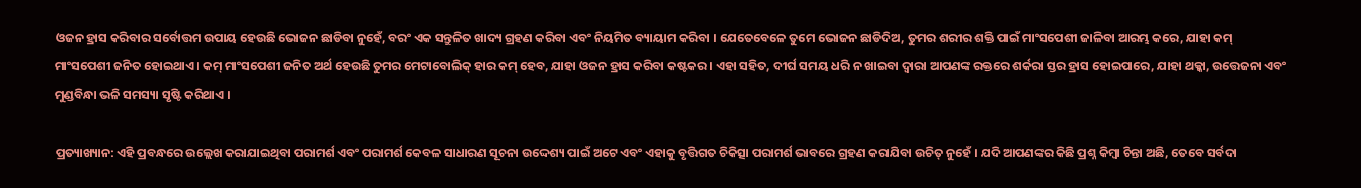ଓଜନ ହ୍ରାସ କରିବାର ସର୍ବୋତ୍ତମ ଉପାୟ ହେଉଛି ଭୋଜନ ଛାଡିବା ନୁହେଁ, ବରଂ ଏକ ସନ୍ତୁଳିତ ଖାଦ୍ୟ ଗ୍ରହଣ କରିବା ଏବଂ ନିୟମିତ ବ୍ୟାୟାମ କରିବା । ଯେତେବେଳେ ତୁମେ ଭୋଜନ ଛାଡିଦିଅ, ତୁମର ଶରୀର ଶକ୍ତି ପାଇଁ ମାଂସପେଶୀ ଜାଳିବା ଆରମ୍ଭ କରେ, ଯାହା କମ୍ ମାଂସପେଶୀ ଜନିତ ହୋଇଥାଏ । କମ୍ ମାଂସପେଶୀ ଜନିତ ଅର୍ଥ ହେଉଛି ତୁମର ମେଟାବୋଲିକ୍ ହାର କମ୍ ହେବ, ଯାହା ଓଜନ ହ୍ରାସ କରିବା କଷ୍ଟକର । ଏହା ସହିତ, ଦୀର୍ଘ ସମୟ ଧରି ନ ଖାଇବା ଦ୍ୱାରା ଆପଣଙ୍କ ରକ୍ତରେ ଶର୍କରା ସ୍ତର ହ୍ରାସ ହୋଇପାରେ, ଯାହା ଥକ୍କା, ଉତ୍ତେଜନା ଏବଂ ମୁଣ୍ଡବିନ୍ଧା ଭଳି ସମସ୍ୟା ସୃଷ୍ଟି କରିଥାଏ ।

ପ୍ରତ୍ୟାଖ୍ୟାନ: ଏହି ପ୍ରବନ୍ଧରେ ଉଲ୍ଲେଖ କରାଯାଇଥିବା ପରାମର୍ଶ ଏବଂ ପରାମର୍ଶ କେବଳ ସାଧାରଣ ସୂଚନା ଉଦ୍ଦେଶ୍ୟ ପାଇଁ ଅଟେ ଏବଂ ଏହାକୁ ବୃତ୍ତିଗତ ଚିକିତ୍ସା ପରାମର୍ଶ ଭାବରେ ଗ୍ରହଣ କରାଯିବା ଉଚିତ୍ ନୁହେଁ । ଯଦି ଆପଣଙ୍କର କିଛି ପ୍ରଶ୍ନ କିମ୍ବା ଚିନ୍ତା ଅଛି, ତେବେ ସର୍ବଦା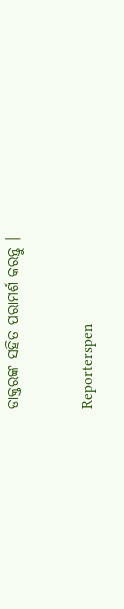ଡାକ୍ତରଙ୍କ ସହିତ ପରାମର୍ଶ କରନ୍ତୁ ।


Reporterspen